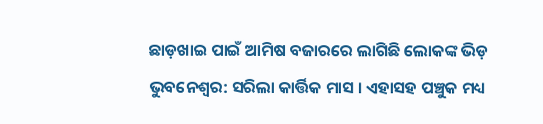ଛାଡ଼ଖାଇ ପାଇଁ ଆମିଷ ବଜାରରେ ଲାଗିଛି ଲୋକଙ୍କ ଭିଡ଼
ଭୁବନେଶ୍ବର: ସରିଲା କାର୍ତ୍ତିକ ମାସ । ଏହାସହ ପଞ୍ଚୁକ ମଧ୍ୟ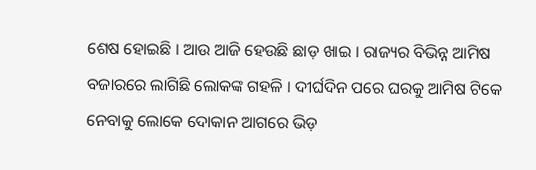ଶେଷ ହୋଇଛି । ଆଉ ଆଜି ହେଉଛି ଛାଡ଼ ଖାଇ । ରାଜ୍ୟର ବିଭିନ୍ନ ଆମିଷ ବଜାରରେ ଲାଗିଛି ଲୋକଙ୍କ ଗହଳି । ଦୀର୍ଘଦିନ ପରେ ଘରକୁ ଆମିଷ ଟିକେ ନେବାକୁ ଲୋକେ ଦୋକାନ ଆଗରେ ଭିଡ଼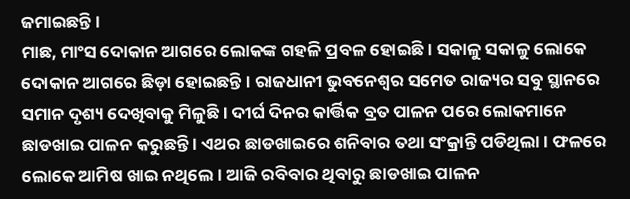ଜମାଇଛନ୍ତି ।
ମାଛ, ମାଂସ ଦୋକାନ ଆଗରେ ଲୋକଙ୍କ ଗହଳି ପ୍ରବଳ ହୋଇଛି । ସକାଳୁ ସକାଳୁ ଲୋକେ ଦୋକାନ ଆଗରେ ଛିଡ଼ା ହୋଇଛନ୍ତି । ରାଜଧାନୀ ଭୁବନେଶ୍ବର ସମେତ ରାଜ୍ୟର ସବୁ ସ୍ଥାନରେ ସମାନ ଦୃଶ୍ୟ ଦେଖିବାକୁ ମିଳୁଛି । ଦୀର୍ଘ ଦିନର କାର୍ତ୍ତିକ ବ୍ରତ ପାଳନ ପରେ ଲୋକମାନେ ଛାଡଖାଇ ପାଳନ କରୁଛନ୍ତି । ଏଥର ଛାଡଖାଇରେ ଶନିବାର ତଥା ସଂକ୍ରାନ୍ତି ପଡିଥିଲା । ଫଳରେ ଲୋକେ ଆମିଷ ଖାଇ ନଥିଲେ । ଆଜି ରବିବାର ଥିବାରୁ ଛାଡଖାଇ ପାଳନ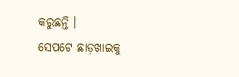କରୁଛନ୍ତି ।
ସେପଟେ ଛାଡ଼ଖାଇକୁ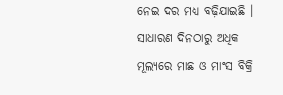ନେଇ ଦର ମଧ୍ୟ ବଢ଼ିଯାଇଛି । ସାଧାରଣ ଦିନଠାରୁ ଅଧିକ ମୂଲ୍ୟରେ ମାଛ ଓ ମାଂସ ବିକ୍ରି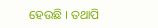ହେଉଛି । ତଥାପି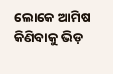ଲୋକେ ଆମିଷ କିଣିବାକୁ ଭିଡ଼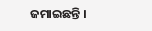ଜମାଇଛନ୍ତି ।